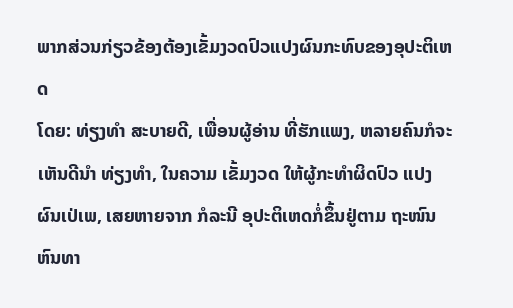ພາກສ່ວນກ່ຽວຂ້ອງຕ້ອງເຂັ້ມງວດປົວແປງຜົນກະທົບຂອງອຸປະຕິເຫດ
ໂດຍ: ທ່ຽງທຳ ສະບາຍດີ, ເພື່ອນຜູ້ອ່ານ ທີ່ຮັກແພງ, ຫລາຍຄົນກໍຈະ ເຫັນດີນຳ ທ່ຽງທຳ, ໃນຄວາມ ເຂັ້ມງວດ ໃຫ້ຜູ້ກະທຳຜິດປົວ ແປງຜົນເປ່ເພ, ເສຍຫາຍຈາກ ກໍລະນີ ອຸປະຕິເຫດກໍ່ຂຶ້ນຢູ່ຕາມ ຖະໜົນຫົນທາ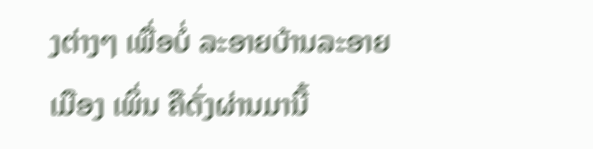ງຕ່າງໆ ເພື່ອບໍ່ ລະອາຍບ້ານລະອາຍເມືອງ ເພິ່ນ ຄືດັ່ງຜ່ານມານີ້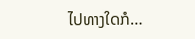ໄປທາງໃດກໍ…